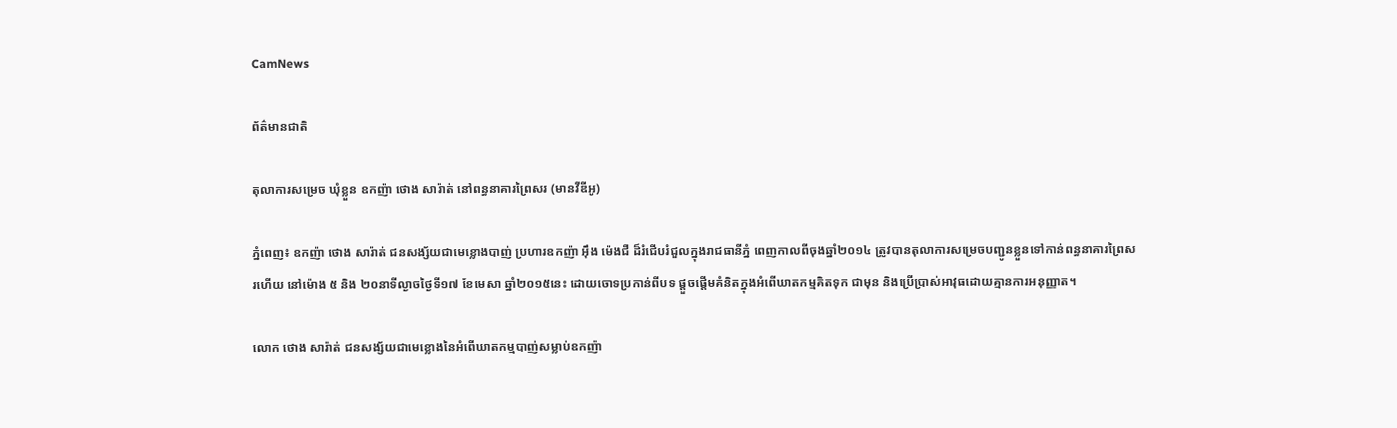CamNews

ព័ត៌មានជាតិ

តុលាការសម្រេច ឃុំខ្លួន ឧកញ៉ា ថោង សារ៉ាត់ នៅពន្ធនាគារព្រៃសរ (មានវីឌីអូ)

ភ្នំពេញ៖ ឧកញ៉ា ថោង សារ៉ាត់ ជនសង្ស័យជាមេខ្លោងបាញ់ ប្រហារឧកញ៉ា អ៊ឹង ម៉េងជឺ ដ៏រំជើបរំជួលក្នុងរាជធានីភ្នំ ពេញកាលពីចុងឆ្នាំ២០១៤ ត្រូវបានតុលាការសម្រេចបញ្ជូនខ្លួនទៅកាន់ពន្ធនាគារព្រៃសរហើយ នៅម៉ោង ៥ និង ២០នាទីល្ងាចថ្ងៃទី១៧ ខែមេសា ឆ្នាំ២០១៥នេះ ដោយចោទប្រកាន់ពីបទ ផ្តួចផ្តើមគំនិតក្នុងអំពើឃាតកម្មគិតទុក ជាមុន និងប្រើប្រាស់អាវុធដោយគ្មានការអនុញ្ញាត។

លោក ថោង សារ៉ាត់ ជនសង្ស័យជាមេខ្លោងនៃអំពើឃាតកម្មបាញ់សម្លាប់ឧកញ៉ា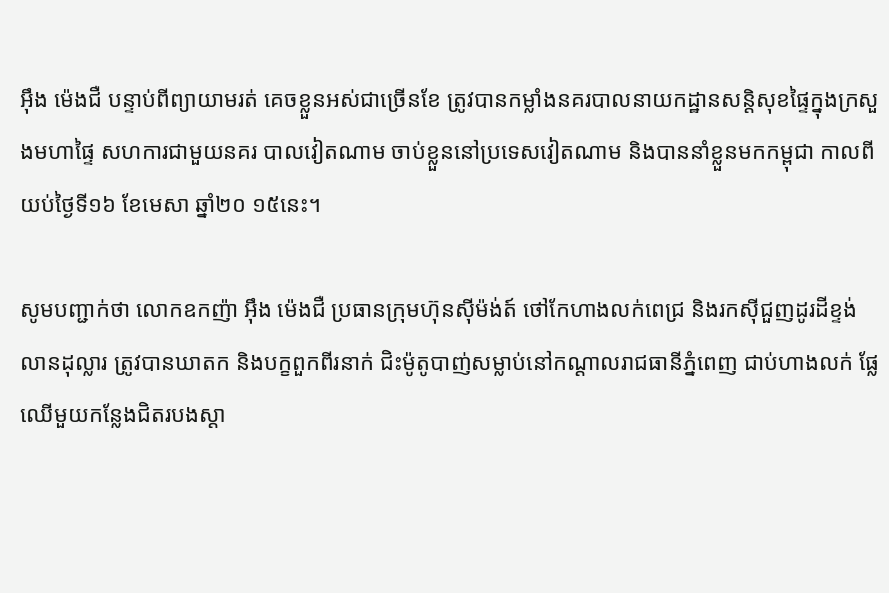អ៊ឹង ម៉េងជឺ បន្ទាប់ពីព្យាយាមរត់ គេចខ្លួនអស់ជាច្រើនខែ ត្រូវបានកម្លាំងនគរបាលនាយកដ្ឋានសន្តិសុខផ្ទៃក្នុងក្រសួងមហាផ្ទៃ សហការជាមួយនគរ បាលវៀតណាម ចាប់ខ្លួននៅប្រទេសវៀតណាម និងបាននាំខ្លួនមកកម្ពុជា កាលពីយប់ថ្ងៃទី១៦ ខែមេសា ឆ្នាំ២០ ១៥នេះ។

សូមបញ្ជាក់ថា លោកឧកញ៉ា អ៊ឹង ម៉េងជឺ ប្រធានក្រុមហ៊ុនស៊ីម៉ង់ត៍ ថៅកែហាងលក់ពេជ្រ និងរកស៊ីជួញដូរដីខ្ទង់ លានដុល្លារ ត្រូវបានឃាតក និងបក្ខពួកពីរនាក់ ជិះម៉ូតូបាញ់សម្លាប់នៅកណ្ដាលរាជធានីភ្នំពេញ ជាប់ហាងលក់ ផ្លែឈើមួយកន្លែងជិតរបងស្ដា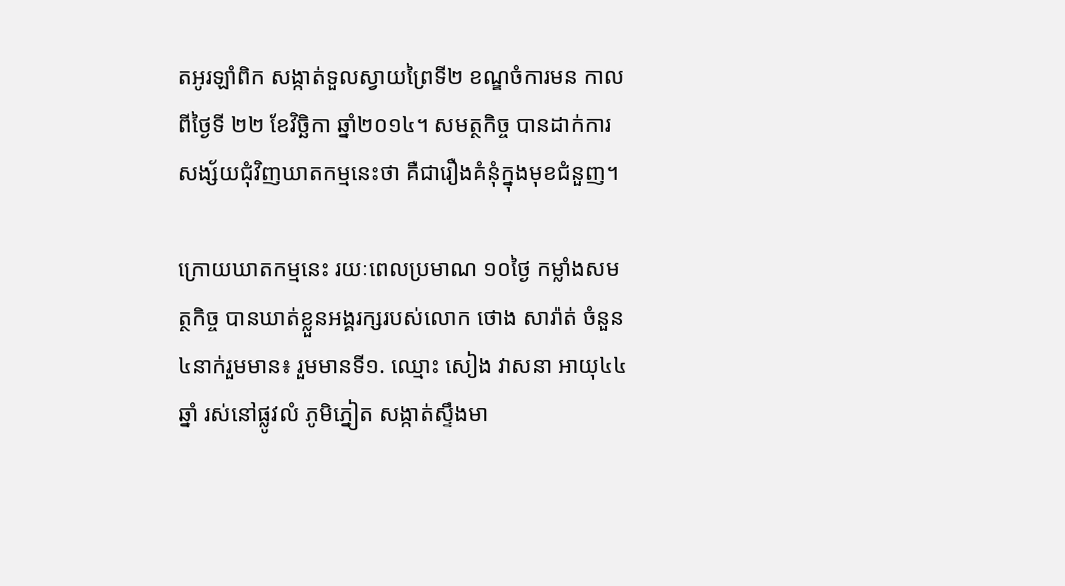តអូរឡាំពិក សង្កាត់ទួលស្វាយព្រៃទី២ ខណ្ឌចំការមន កាលពីថ្ងៃទី ២២ ខែវិច្ឆិកា ឆ្នាំ២០១៤។ សមត្ថកិច្ច បានដាក់ការសង្ស័យជុំវិញឃាតកម្មនេះថា គឺជារឿងគំនុំក្នុងមុខជំនួញ។

ក្រោយឃាតកម្មនេះ រយៈពេលប្រមាណ ១០ថ្ងៃ កម្លាំងសមត្ថកិច្ច បានឃាត់ខ្លួនអង្គរក្សរបស់លោក ថោង សារ៉ាត់ ចំនួន ៤នាក់រួមមាន៖ រួមមានទី១. ឈ្មោះ សៀង វាសនា អាយុ៤៤ឆ្នាំ រស់នៅផ្លូវលំ ភូមិភ្នៀត សង្កាត់ស្ទឹងមា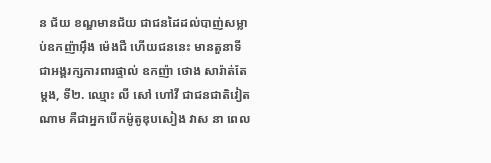ន ជ័យ ខណ្ឌមានជ័យ ជាជនដៃដល់បាញ់សម្លាប់ឧកញ៉ាអ៊ឹង ម៉េងជឺ ហើយជននេះ មានតួនាទីជាអង្គរក្សការពារផ្ទាល់ ឧកញ៉ា ថោង សារ៉ាត់តែម្ដង, ទី២. ឈ្មោះ លី សៅ ហៅវី ជាជនជាតិវៀតណាម គឺជាអ្នកបើកម៉ូតូឌុបសៀង វាស នា ពេល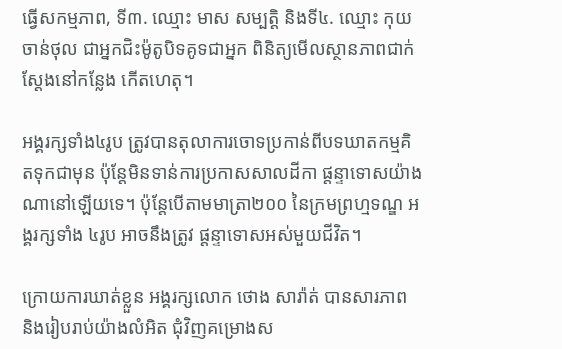ធ្វើសកម្មភាព, ទី៣. ឈ្មោះ មាស សម្បត្ដិ និងទី៤. ឈ្មោះ កុយ ចាន់ថុល ជាអ្នកជិះម៉ូតូបិទគូទជាអ្នក ពិនិត្យមើលស្ថានភាពជាក់ស្ដែងនៅកន្លែង កើតហេតុ។

អង្គរក្សទាំង៤រូប ត្រូវបានតុលាការចោទប្រកាន់ពីបទឃាតកម្មគិតទុកជាមុន ប៉ុន្តែមិនទាន់ការប្រកាសសាលដីកា ផ្តន្ទាទោសយ៉ាងណានៅឡើយទេ។ ប៉ុន្តែបើតាមមាត្រា២០០ នៃក្រមព្រហ្មទណ្ឌ អង្គរក្សទាំង ៤រូប អាចនឹងត្រូវ ផ្តន្ទាទោសអស់មួយជីវិត។

ក្រោយការឃាត់ខ្លួន អង្គរក្សលោក ថោង សារ៉ាត់ បានសារភាព និងរៀបរាប់យ៉ាងលំអិត ជុំវិញគម្រោងស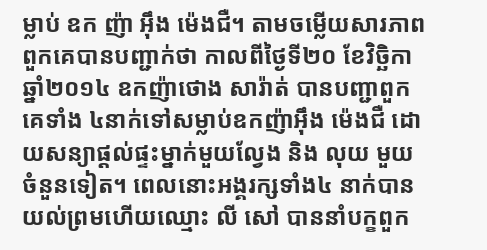ម្លាប់ ឧក ញ៉ា អ៊ឹង ម៉េងជឺ។ តាមចម្លើយសារភាព ពួកគេបានបញ្ជាក់ថា កាលពីថ្ងៃទី២០ ខែវិច្ឆិកា ឆ្នាំ២០១៤ ឧកញ៉ាថោង សារ៉ាត់ បានបញ្ជាពួកគេទាំង ៤នាក់ទៅសម្លាប់ឧកញ៉ាអ៊ឹង ម៉េងជឺ ដោយសន្យាផ្ដល់ផ្ទះម្នាក់មួយល្វែង និង លុយ មួយចំនួនទៀត។ ពេលនោះអង្គរក្សទាំង៤ នាក់បាន យល់ព្រមហើយឈ្មោះ លី សៅ បាននាំបក្ខពួក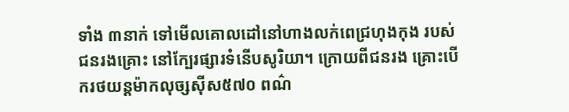ទាំង ៣នាក់ ទៅមើលគោលដៅនៅហាងលក់ពេជ្រហុងកុង របស់ជនរងគ្រោះ នៅក្បែរផ្សារទំនើបសូរិយា។ ក្រោយពីជនរង គ្រោះបើករថយន្ដម៉ាកលុច្សស៊ីស៥៧០ ពណ៌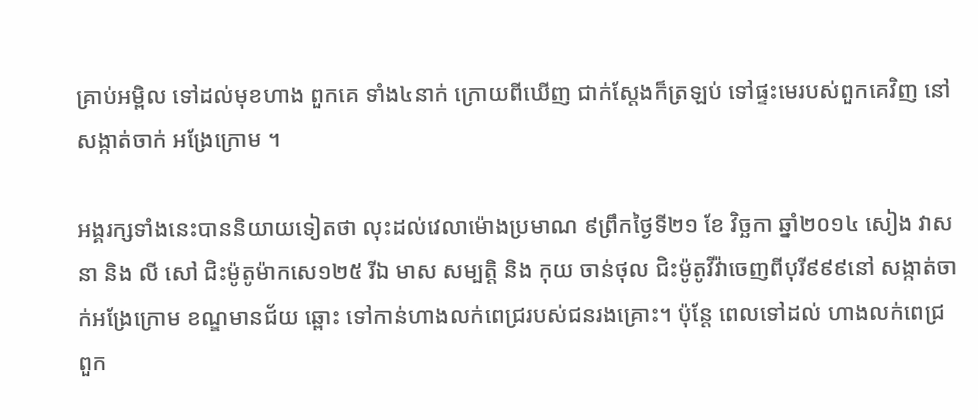គ្រាប់អម្ពិល ទៅដល់មុខហាង ពួកគេ ទាំង៤នាក់ ក្រោយពីឃើញ ជាក់ស្ដែងក៏ត្រឡប់ ទៅផ្ទះមេរបស់ពួកគេវិញ នៅសង្កាត់ចាក់ អង្រែក្រោម ។

អង្គរក្សទាំងនេះបាននិយាយទៀតថា លុះដល់វេលាម៉ោងប្រមាណ ៩ព្រឹកថ្ងៃទី២១ ខែ វិច្ឆកា ឆ្នាំ២០១៤ សៀង វាសនា និង លី សៅ ជិះម៉ូតូម៉ាកសេ១២៥ រីឯ មាស សម្បត្ដិ និង កុយ ចាន់ថុល ជិះម៉ូតូវីវ៉ាចេញពីបុរី៩៩៩នៅ សង្កាត់ចាក់អង្រែក្រោម ខណ្ឌមានជ័យ ឆ្ពោះ ទៅកាន់ហាងលក់ពេជ្ររបស់ជនរងគ្រោះ។ ប៉ុន្ដែ ពេលទៅដល់ ហាងលក់ពេជ្រ ពួក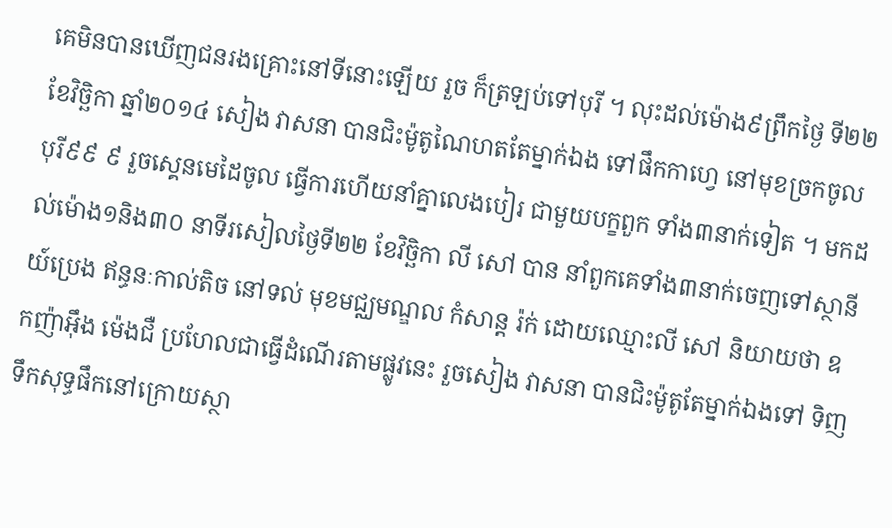គេមិនបានឃើញជនរងគ្រោះនៅទីនោះឡើយ រួច ក៏ត្រឡប់ទៅបុរី ។ លុះដល់ម៉ោង៩ព្រឹកថ្ងៃ ទី២២ ខែវិច្ឆិកា ឆ្នាំ២០១៤ សៀង វាសនា បានជិះម៉ូតូណៃហតតែម្នាក់ឯង ទៅផឹកកាហ្វេ នៅមុខច្រកចូលបុរី៩៩ ៩ រួចស្គេនមេដៃចូល ធ្វើការហើយនាំគ្នាលេងបៀរ ជាមួយបក្ខពួក ទាំង៣នាក់ទៀត ។ មកដល់ម៉ោង១និង៣០ នាទីរសៀលថ្ងៃទី២២ ខែវិច្ឆិកា លី សៅ បាន នាំពួកគេទាំង៣នាក់ចេញទៅស្ថានីយ៍ប្រេង ឥន្ធនៈកាល់តិច នៅទល់ មុខមជ្ឈមណ្ឌល កំសាន្ដ រ៉ក់ ដោយឈ្មោះលី សៅ និយាយថា ឧកញ៉ាអ៊ឹង ម៉េងជឺ ប្រហែលជាធ្វើដំណើរតាមផ្លូវនេះ រួចសៀង វាសនា បានជិះម៉ូតូតែម្នាក់ឯងទៅ ទិញទឹកសុទ្ធផឹកនៅក្រោយស្ថា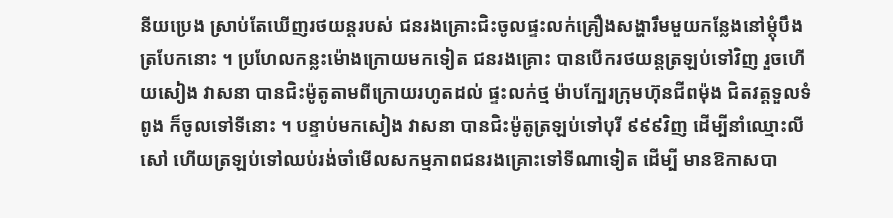នីយប្រេង ស្រាប់តែឃើញរថយន្ដរបស់ ជនរងគ្រោះជិះចូលផ្ទះលក់គ្រឿងសង្ហារឹមមួយកន្លែងនៅម្ដុំបឹងត្របែកនោះ ។ ប្រហែលកន្លះម៉ោងក្រោយមកទៀត ជនរងគ្រោះ បានបើករថយន្ដត្រឡប់ទៅវិញ រួចហើយសៀង វាសនា បានជិះម៉ូតូតាមពីក្រោយរហូតដល់ ផ្ទះលក់ថ្ម ម៉ាបក្បែរក្រុមហ៊ុនជីពម៉ុង ជិតវត្ដទួលទំពូង ក៏ចូលទៅទីនោះ ។ បន្ទាប់មកសៀង វាសនា បានជិះម៉ូតូត្រឡប់ទៅបុរី ៩៩៩វិញ ដើម្បីនាំឈ្មោះលី សៅ ហើយត្រឡប់ទៅឈប់រង់ចាំមើលសកម្មភាពជនរងគ្រោះទៅទីណាទៀត ដើម្បី មានឱកាសបា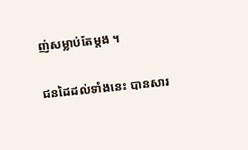ញ់សម្លាប់តែម្ដង ។

ជនដៃដល់ទាំងនេះ បានសារ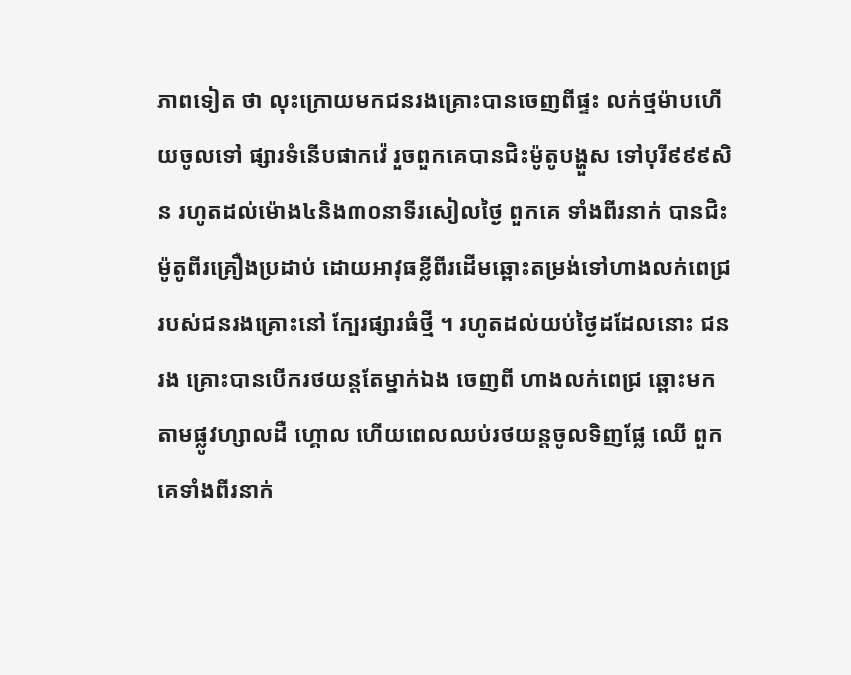ភាពទៀត ថា លុះក្រោយមកជនរងគ្រោះបានចេញពីផ្ទះ លក់ថ្មម៉ាបហើយចូលទៅ ផ្សារទំនើបផាកវ៉េ រួចពួកគេបានជិះម៉ូតូបង្ហួស ទៅបុរី៩៩៩សិន រហូតដល់ម៉ោង៤និង៣០នាទីរសៀលថ្ងៃ ពួកគេ ទាំងពីរនាក់ បានជិះម៉ូតូពីរគ្រឿងប្រដាប់ ដោយអាវុធខ្លីពីរដើមឆ្ពោះតម្រង់ទៅហាងលក់ពេជ្ររបស់ជនរងគ្រោះនៅ ក្បែរផ្សារធំថ្មី ។ រហូតដល់យប់ថ្ងៃដដែលនោះ ជនរង គ្រោះបានបើករថយន្ដតែម្នាក់ឯង ចេញពី ហាងលក់ពេជ្រ ឆ្ពោះមកតាមផ្លូវហ្សាលដឺ ហ្គោល ហើយពេលឈប់រថយន្ដចូលទិញផ្លែ ឈើ ពួកគេទាំងពីរនាក់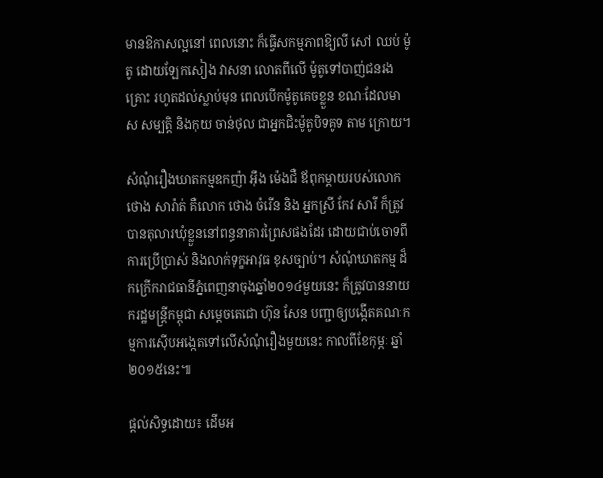មានឱកាសល្អនៅ ពេលនោះ ក៏ធ្វើសកម្មភាពឱ្យលី សៅ ឈប់ ម៉ូតូ ដោយឡែកសៀង វាសនា លោតពីលើ ម៉ូតូទៅបាញ់ជនរងគ្រោះ រហូតដល់ស្លាប់មុន ពេលបើកម៉ូតូគេចខ្លួន ខណៈដែលមាស សម្បត្ដិ និងកុយ ចាន់ថុល ជាអ្នកជិះម៉ូតូបិទគូទ តាម ក្រោយ។

សំណុំរឿងឃាតកម្មឧកញ៉ា អ៊ឹង ម៉េងជឺ ឪពុកម្តាយរបស់លោក ថោង សារ៉ាត់ គឺលោក ថោង ចំរើន និង អ្នកស្រី កែវ សារី ក៏ត្រូវបានតុលារឃុំខ្លួននៅពន្ធនាគារព្រៃសផងដែរ ដោយជាប់ចោទពីការប្រើប្រាស់ និងលាក់ទុក្ខអាវុធ ខុសច្បាប់។ សំណុំឃាតកម្ម ដ៏កក្រើករាជធានីភ្នំពេញនាចុងឆ្នាំ២០១៤មួយនេះ ក៏ត្រូវបាននាយករដ្ឋមន្រ្តីកម្ពុជា សម្តេចតេជោ ហ៊ុន សែន បញ្ជាឲ្យបង្កើតគណៈកម្មការស៊ើបអង្កេតទៅលើសំណុំរឿងមួយនេះ កាលពីខែកុម្ភៈ ឆ្នាំ ២០១៥នេះ៕

ផ្ដល់សិទ្ធដោយ៖ ដើមអ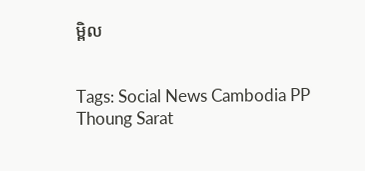ម្ពិល


Tags: Social News Cambodia PP Thoung Sarat